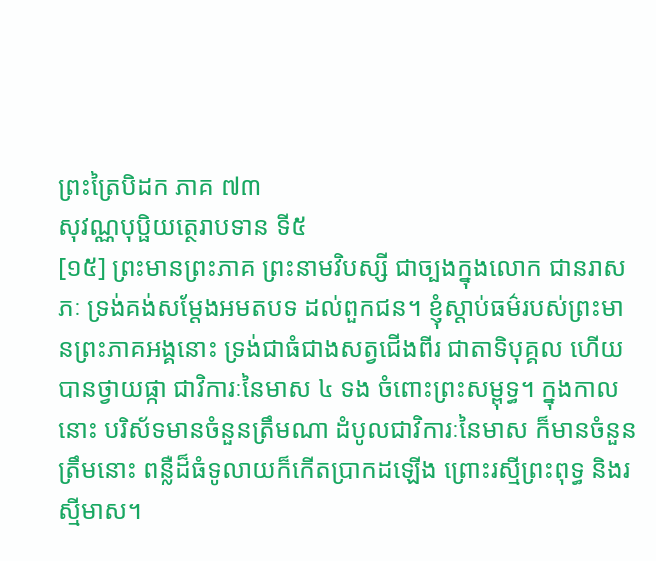ព្រះត្រៃបិដក ភាគ ៧៣
សុវណ្ណបុប្ផិយត្ថេរាបទាន ទី៥
[១៥] ព្រះមានព្រះភាគ ព្រះនាមវិបស្សី ជាច្បងក្នុងលោក ជានរាសភៈ ទ្រង់គង់សម្ដែងអមតបទ ដល់ពួកជន។ ខ្ញុំស្ដាប់ធម៌របស់ព្រះមានព្រះភាគអង្គនោះ ទ្រង់ជាធំជាងសត្វជើងពីរ ជាតាទិបុគ្គល ហើយបានថ្វាយផ្កា ជាវិការៈនៃមាស ៤ ទង ចំពោះព្រះសម្ពុទ្ធ។ ក្នុងកាលនោះ បរិស័ទមានចំនួនត្រឹមណា ដំបូលជាវិការៈនៃមាស ក៏មានចំនួនត្រឹមនោះ ពន្លឺដ៏ធំទូលាយក៏កើតប្រាកដឡើង ព្រោះរស្មីព្រះពុទ្ធ និងរស្មីមាស។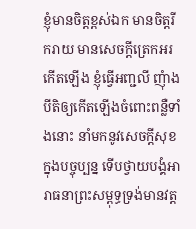ខ្ញុំមានចិត្តខ្ពស់ឯក មានចិត្តរីករាយ មានសេចក្ដីត្រេកអរកើតឡើង ខ្ញុំធ្វើអញ្ជលី ញុំាងបីតិឲ្យកើតឡើងចំពោះពន្លឺទាំងនោះ នាំមកនូវសេចក្ដីសុខក្នុងបច្ចុប្បន្ន ទើបថ្វាយបង្គំអារាធនាព្រះសម្ពុទ្ធទ្រង់មានវត្ត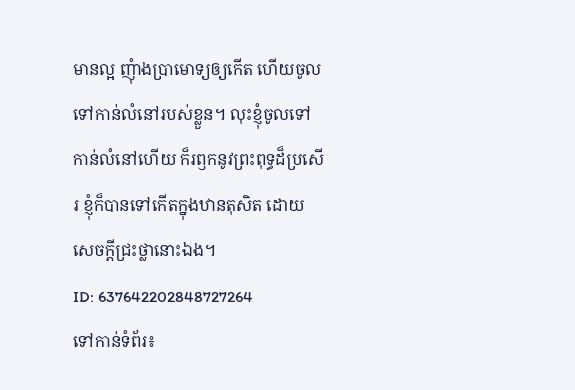មានល្អ ញុំាងប្រាមោទ្យឲ្យកើត ហើយចូលទៅកាន់លំនៅរបស់ខ្លួន។ លុះខ្ញុំចូលទៅកាន់លំនៅហើយ ក៏រឭកនូវព្រះពុទ្ធដ៏ប្រសើរ ខ្ញុំក៏បានទៅកើតក្នុងឋានតុសិត ដោយសេចក្តីជ្រះថ្លានោះឯង។
ID: 637642202848727264
ទៅកាន់ទំព័រ៖